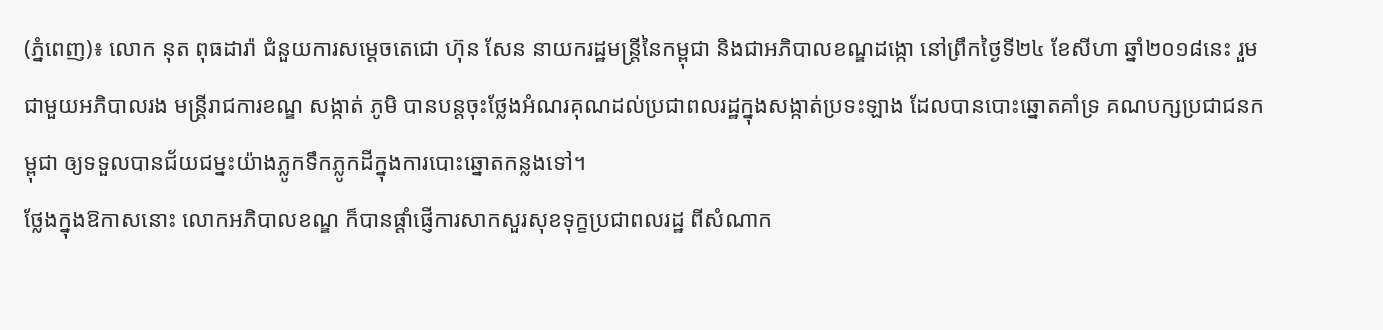(ភ្នំពេញ)៖ លោក នុត ពុធដារ៉ា ជំនួយការសម្ដេចតេជោ ហ៊ុន សែន នាយករដ្ឋមន្ដ្រីនៃកម្ពុជា និងជាអភិបាលខណ្ឌដង្កោ នៅព្រឹកថ្ងៃទី២៤ ខែសីហា ឆ្នាំ២០១៨នេះ រួមជាមួយអភិបាលរង មន្ដ្រីរាជការខណ្ឌ សង្កាត់ ភូមិ បានបន្តចុះថ្លែងអំណរគុណដល់ប្រជាពលរដ្ឋក្នុងសង្កាត់ប្រទះឡាង ដែលបានបោះឆ្នោតគាំទ្រ គណបក្សប្រជាជនកម្ពុជា ឲ្យទទួលបានជ័យជម្នះយ៉ាងភ្លូកទឹកភ្លូកដីក្នុងការបោះឆ្នោតកន្លងទៅ។
ថ្លែងក្នុងឱកាសនោះ លោកអភិបាលខណ្ឌ ក៏បានផ្តាំផ្ញើការសាកសួរសុខទុក្ខប្រជាពលរដ្ឋ ពីសំណាក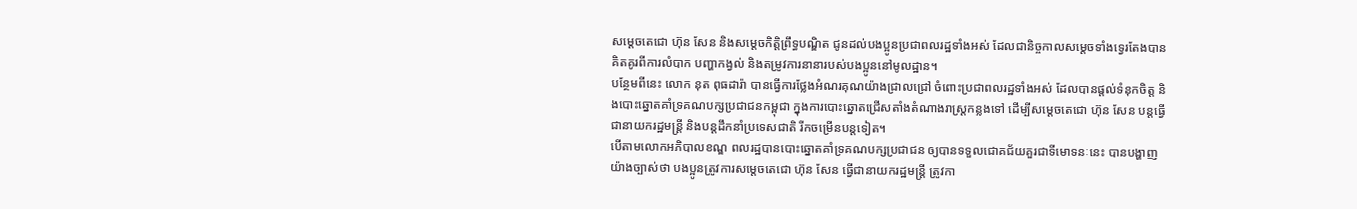សម្តេចតេជោ ហ៊ុន សែន និងសម្តេចកិត្តិព្រឹទ្ធបណ្ឌិត ជូនដល់បងប្អូនប្រជាពលរដ្ឋទាំងអស់ ដែលជានិច្ចកាលសម្តេចទាំងទ្វេរតែងបានគិតគូរពីការលំបាក បញ្ហាកង្វល់ និងតម្រូវការនានារបស់បងប្អូននៅមូលដ្ឋាន។
បន្ថែមពីនេះ លោក នុត ពុធដារ៉ា បានធ្វើការថ្លែងអំណរគុណយ៉ាងជ្រាលជ្រៅ ចំពោះប្រជាពលរដ្ឋទាំងអស់ ដែលបានផ្តល់ទំនុកចិត្ត និងបោះឆ្នោតគាំទ្រគណបក្សប្រជាជនកម្ពុជា ក្នុងការបោះឆ្នោតជ្រើសតាំងតំណាងរាស្ត្រកន្លងទៅ ដើម្បីសម្តេចតេជោ ហ៊ុន សែន បន្តធ្វើជានាយករដ្ឋមន្ត្រី និងបន្តដឹកនាំប្រទេសជាតិ រីកចម្រើនបន្តទៀត។
បើតាមលោកអភិបាលខណ្ឌ ពលរដ្ឋបានបោះឆ្នោតគាំទ្រគណបក្សប្រជាជន ឲ្យបានទទួលជោគជ័យគួរជាទីមោទនៈនេះ បានបង្ហាញយ៉ាងច្បាស់ថា បងប្អូនត្រូវការសម្តេចតេជោ ហ៊ុន សែន ធ្វើជានាយករដ្ឋមន្ត្រី ត្រូវកា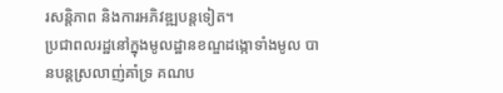រសន្តិភាព និងការអភិវឌ្ឍបន្តទៀត។
ប្រជាពលរដ្ឋនៅក្នុងមូលដ្ឋានខណ្ឌដង្កោទាំងមូល បានបន្តស្រលាញ់គាំទ្រ គណប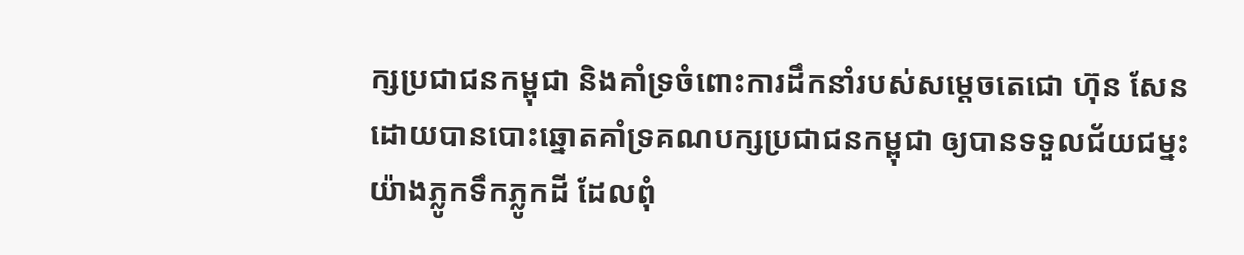ក្សប្រជាជនកម្ពុជា និងគាំទ្រចំពោះការដឹកនាំរបស់សម្តេចតេជោ ហ៊ុន សែន ដោយបានបោះឆ្នោតគាំទ្រគណបក្សប្រជាជនកម្ពុជា ឲ្យបានទទួលជ័យជម្នះយ៉ាងភ្លូកទឹកភ្លូកដី ដែលពុំ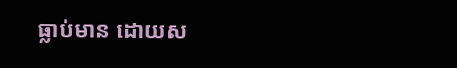ធ្លាប់មាន ដោយស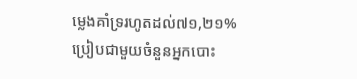ម្លេងគាំទ្ររហូតដល់៧១,២១% ប្រៀបជាមួយចំនួនអ្នកបោះ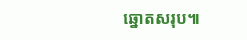ឆ្នោតសរុប៕